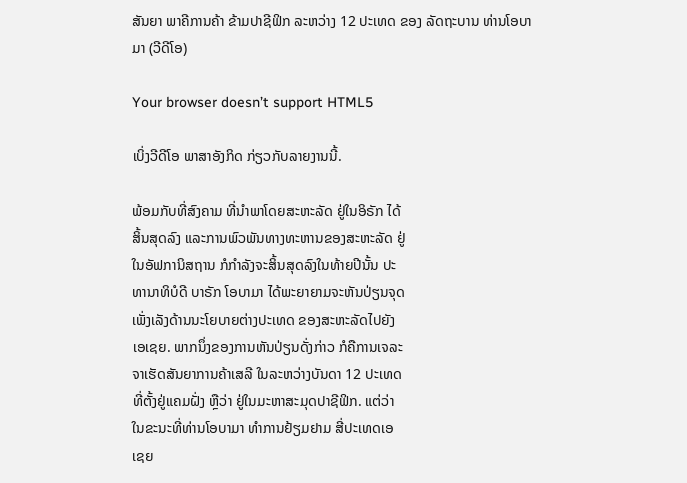ສັນຍາ ພາຄີການຄ້າ ຂ້າມປາຊີຟິກ ລະຫວ່າງ 12 ປະເທດ ຂອງ ລັດຖະບານ ທ່ານໂອບາມາ (ວີດີໂອ)

Your browser doesn’t support HTML5

ເບິ່ງວີດີໂອ ພາສາອັງກິດ ກ່ຽວກັບລາຍງານນີ້.

ພ້ອມກັບທີ່ສົງຄາມ ທີ່ນຳພາໂດຍສະຫະລັດ ຢູ່ໃນອິຣັກ ໄດ້
ສິ້ນສຸດລົງ ແລະການພົວພັນທາງທະຫານຂອງສະຫະລັດ ຢູ່
ໃນອັຟການິສຖານ ກໍກຳລັງຈະສິ້ນສຸດລົງໃນທ້າຍປີນັ້ນ ປະ
ທານາທິບໍດີ ບາຣັກ ໂອບາມາ ໄດ້ພະຍາຍາມຈະຫັນປ່ຽນຈຸດ
ເພັ່ງເລັງດ້ານນະໂຍບາຍຕ່າງປະເທດ ຂອງສະຫະລັດໄປຍັງ
ເອເຊຍ. ພາກນຶ່ງຂອງການຫັນປ່ຽນດັ່ງກ່າວ ກໍຄືການເຈລະ
ຈາເຮັດສັນຍາການຄ້າເສລີ ໃນລະຫວ່າງບັນດາ 12 ປະເທດ
ທີ່ຕັ້ງຢູ່ແຄມຝັ່ງ ຫຼືວ່າ ຢູ່ໃນມະຫາສະມຸດປາຊີຟິກ. ແຕ່ວ່າ
ໃນຂະນະທີ່ທ່ານໂອບາມາ ທຳການຢ້ຽມຢາມ ສີ່ປະເທດເອ
ເຊຍ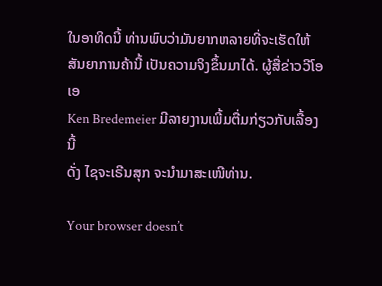ໃນອາທິດນີ້ ທ່ານພົບວ່າມັນຍາກຫລາຍທີ່ຈະເຮັດໃຫ້
ສັນຍາການຄ້ານີ້ ເປັນຄວາມຈິງຂຶ້ນມາໄດ້. ຜູ້ສື່ຂ່າວວີໂອເອ
Ken Bredemeier ມີລາຍງານເພີ້ມຕື່ມກ່ຽວກັບເລື້ອງນີ້
ດັ່ງ ໄຊຈະເຣີນສຸກ ຈະນຳມາສະເໜີທ່ານ.

Your browser doesn’t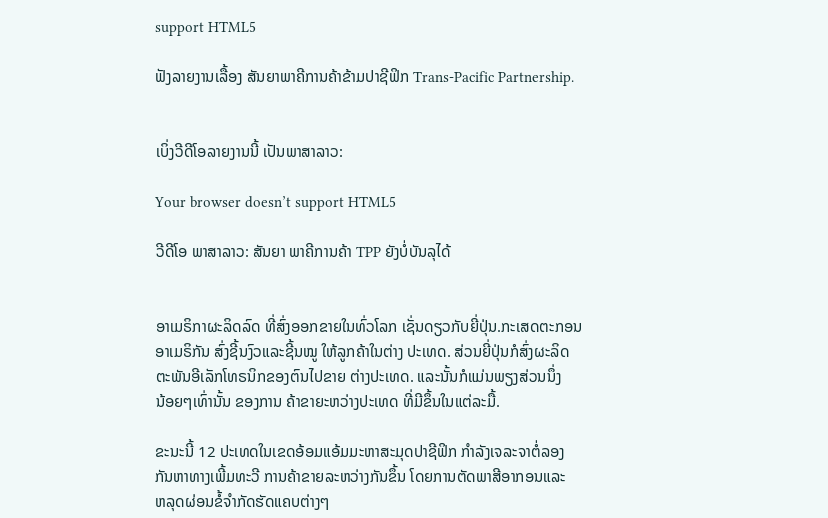support HTML5

ຟັງລາຍງານເລື້ອງ ສັນຍາພາຄີການຄ້າຂ້າມປາຊີຟິກ Trans-Pacific Partnership.


ເບິ່ງວີດີໂອລາຍງານນີ້ ເປັນພາສາລາວ:

Your browser doesn’t support HTML5

ວີດີໂອ ພາສາລາວ: ສັນຍາ ພາຄີການຄ້າ TPP ຍັງບໍ່ບັນລຸໄດ້


ອາເມຣິກາຜະລິດລົດ ທີ່ສົ່ງອອກຂາຍໃນທົ່ວໂລກ ເຊັ່ນດຽວກັບຍີ່ປຸ່ນ.ກະເສດຕະກອນ
ອາເມຣິກັນ ສົ່ງຊີ້ນງົວແລະຊີ້ນໝູ ໃຫ້ລູກຄ້າໃນຕ່າງ ປະເທດ. ສ່ວນຍີ່ປຸ່ນກໍສົ່ງຜະລິດ
ຕະພັນອີເລັກໂທຣນິກຂອງຕົນໄປຂາຍ ຕ່າງປະເທດ. ແລະນັ້ນກໍແມ່ນພຽງສ່ວນນຶ່ງ
ນ້ອຍໆເທົ່ານັ້ນ ຂອງການ ຄ້າຂາຍະຫວ່າງປະເທດ ທີ່ມີຂຶ້ນໃນແຕ່ລະມື້.

ຂະນະນີ້ 12 ປະເທດໃນເຂດອ້ອມແອ້ມມະຫາສະມຸດປາຊີຟິກ ກຳລັງເຈລະຈາຕໍ່ລອງ
ກັນຫາທາງເພີ້ມທະວີ ການຄ້າຂາຍລະຫວ່າງກັນຂຶ້ນ ໂດຍການຕັດພາສີອາກອນແລະ
ຫລຸດຜ່ອນຂໍ້ຈຳກັດຮັດແຄບຕ່າງໆ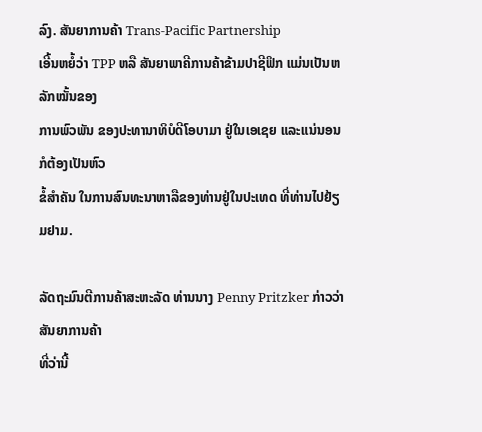ລົງ. ສັນຍາການຄ້າ Trans-Pacific Partnership
ເອີ້ນຫຍໍ້ວ່າ TPP ຫລື ສັນຍາພາຄີການຄ້າຂ້າມປາຊີຟິກ ແມ່ນເປັນຫລັກໝັ້ນຂອງ
ການພົວພັນ ຂອງປະທານາທິບໍດີໂອບາມາ ຢູ່ໃນເອເຊຍ ແລະແນ່ນອນກໍຕ້ອງເປັນຫົວ
ຂໍ້ສຳຄັນ ໃນການສົນທະນາຫາລືຂອງທ່ານຢູ່ໃນປະເທດ ທີ່ທ່ານໄປຢ້ຽມຢາມ.

ລັດຖະມົນຕີການຄ້າສະຫະລັດ ທ່ານນາງ Penny Pritzker ກ່າວວ່າ ສັນຍາການຄ້າ
ທີ່ວ່ານີ້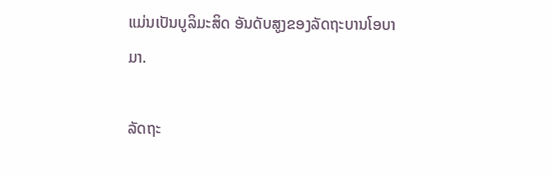ແມ່ນເປັນບູລິມະສິດ ອັນດັບສູງຂອງລັດຖະບານໂອບາມາ.

ລັດຖະ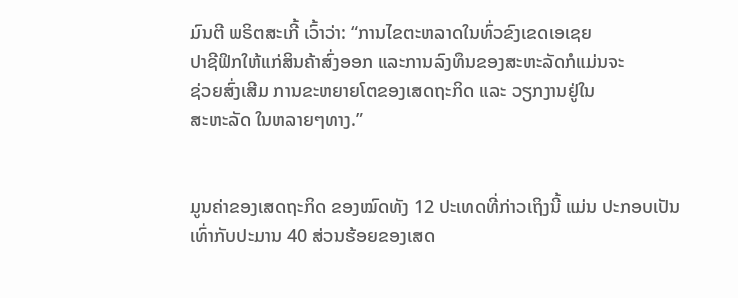ມົນຕີ ພຣິຕສະເກີ້ ເວົ້າວ່າ: “ການໄຂຕະຫລາດໃນທົ່ວຂົງເຂດເອເຊຍ
ປາຊີຟິກໃຫ້ແກ່ສິນຄ້າສົ່ງອອກ ແລະການລົງທຶນຂອງສະຫະລັດກໍແມ່ນຈະ
ຊ່ວຍສົ່ງເສີມ ການຂະຫຍາຍໂຕຂອງເສດຖະກິດ ແລະ ວຽກງານຢູ່ໃນ
ສະຫະລັດ ໃນຫລາຍໆທາງ.”


ມູນຄ່າຂອງເສດຖະກິດ ຂອງໝົດທັງ 12 ປະເທດທີ່ກ່າວເຖິງນີ້ ແມ່ນ ປະກອບເປັນ ເທົ່າກັບປະມານ 40 ສ່ວນຮ້ອຍຂອງເສດ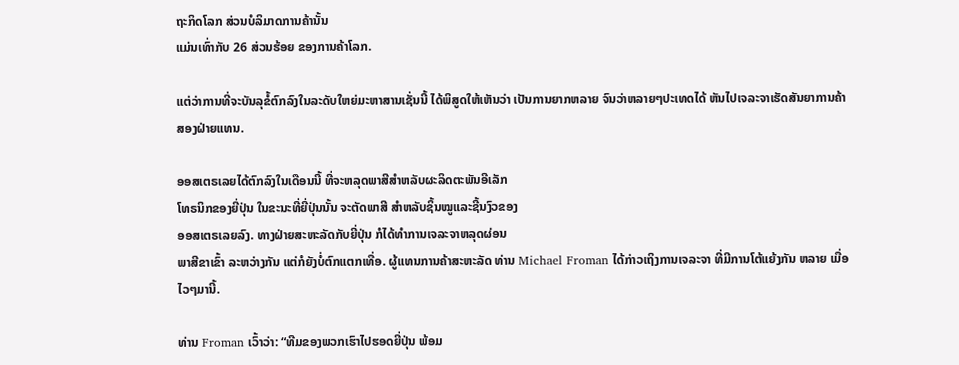ຖະກິດໂລກ ສ່ວນບໍລິມາດການຄ້ານັ້ນ
ແມ່ນເທົ່າກັບ 26 ສ່ວນຮ້ອຍ ຂອງການຄ້າໂລກ.

ແຕ່ວ່າການທີ່ຈະບັນລຸຂໍ້ຕົກລົງໃນລະດັບໃຫຍ່ມະຫາສານເຊັ່ນນີ້ ໄດ້ພິສູດໃຫ້ເຫັນວ່າ ເປັນການຍາກຫລາຍ ຈົນວ່າຫລາຍໆປະເທດໄດ້ ຫັນໄປເຈລະຈາເຮັດສັນຍາການຄ້າ
ສອງຝ່າຍແທນ.

ອອສເຕຣເລຍໄດ້ຕົກລົງໃນເດືອນນີ້ ທີ່ຈະຫລຸດພາສີສຳຫລັບຜະລິດຕະພັນອີເລັກ
ໂທຣນິກຂອງຍີ່ປຸ່ນ ໃນຂະນະທີ່ຍີ່ປຸ່ນນັ້ນ ຈະຕັດພາສີ ສຳຫລັບຊິ້ນໝູແລະຊີ້ນງົວຂອງ
ອອສເຕຣເລຍລົງ. ທາງຝ່າຍສະຫະລັດກັບຍີ່ປຸ່ນ ກໍໄດ້ທຳການເຈລະຈາຫລຸດຜ່ອນ
ພາສີຂາເຂົ້າ ລະຫວ່າງກັນ ແຕ່ກໍຍັງບໍ່ຕົກແຕກເທື່ອ. ຜູ້ແທນການຄ້າສະຫະລັດ ທ່ານ Michael Froman ໄດ້ກ່າວເຖິງການເຈລະຈາ ທີ່ມີການໂຕ້ແຍ້ງກັນ ຫລາຍ ເມື່ອ
ໄວໆມານີ້.

ທ່ານ Froman ເວົ້າວ່າ: “ທີມຂອງພວກເຮົາໄປຮອດຍີ່ປຸ່ນ ພ້ອມ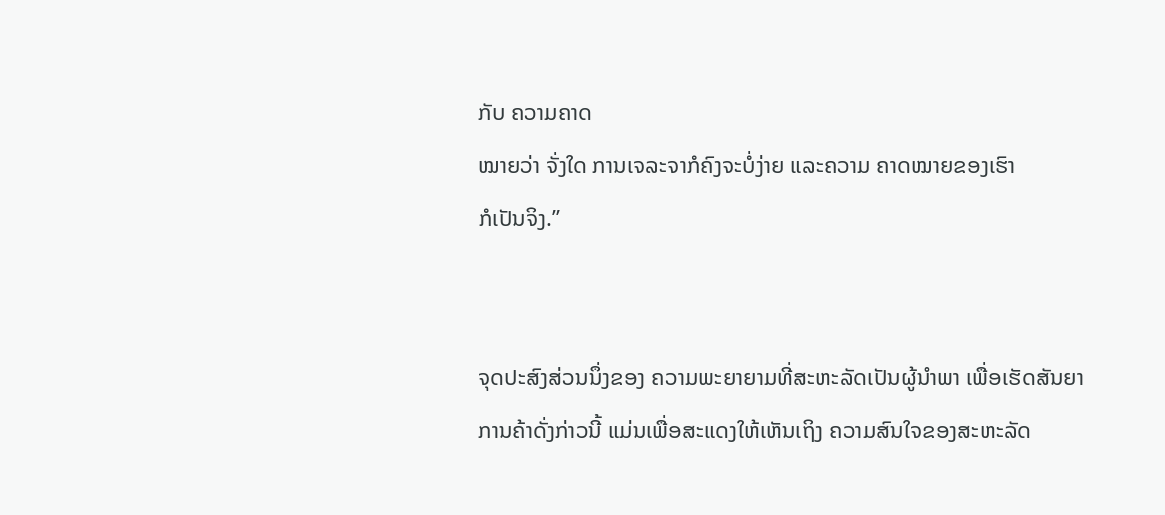ກັບ ຄວາມຄາດ
ໝາຍວ່າ ຈັ່ງໃດ ການເຈລະຈາກໍຄົງຈະບໍ່ງ່າຍ ແລະຄວາມ ຄາດໝາຍຂອງເຮົາ
ກໍເປັນຈິງ.”


ຈຸດປະສົງສ່ວນນຶ່ງຂອງ ຄວາມພະຍາຍາມທີ່ສະຫະລັດເປັນຜູ້ນຳພາ ເພື່ອເຮັດສັນຍາ
ການຄ້າດັ່ງກ່າວນີ້ ແມ່ນເພື່ອສະແດງໃຫ້ເຫັນເຖິງ ຄວາມສົນໃຈຂອງສະຫະລັດ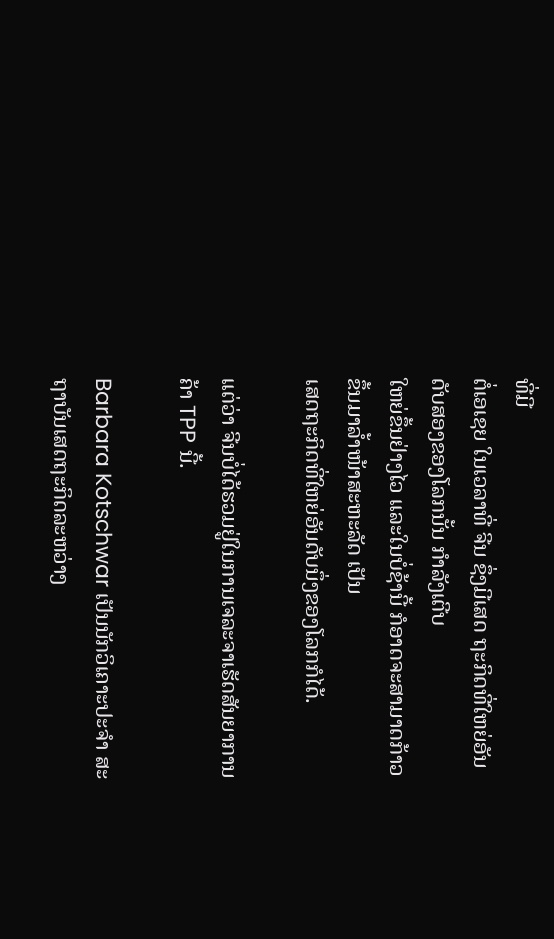ທີ່ມີ
ຕໍ່ເອເຊຍ ໃນເວລາທີ່ ຈີນ ຊຶ່ງມີເສດ ຖະກິດທີ່ໃຫຍ່ອັນດັບສອງຂອງໂລກນັ້ນ ກຳລັງເຕີບ
ໃຫຍ່ຂຶ້ນຢ່າງໄວ ແລະໃນບໍ່ຊ້ານີ້ ກໍອາດຈະສາມາດກ້າວຂຶ້ນມາລ້ຳໜ້າສະຫະລັດ ເປັນ
ເສດຖະກິດທີ່ໃຫຍ່ອັນດັບນຶ່ງຂອງໂລກກໍໄດ້.

ແຕ່ວ່າ ຈີນບໍ່ໄດ້ຮວມຢູ່ໃນການເຈລະຈາເຮັດສັນຍາການຄ້າ TPP ນີ້.

Barbara Kotschwar ເປັນນັກວິເຄາະປະຈຳ ສະຖາບັນເສດຖະກິດລະຫວ່າງ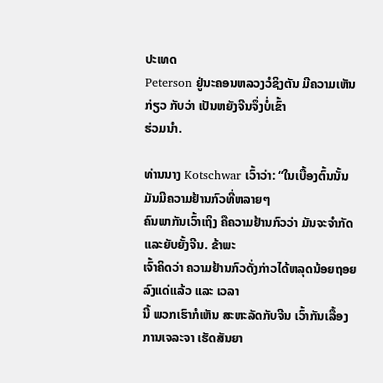ປະເທດ
Peterson ຢູ່ນະຄອນຫລວງວໍຊິງຕັນ ມີຄວາມເຫັນກ່ຽວ ກັບວ່າ ເປັນຫຍັງຈີນຈຶ່ງບໍ່ເຂົ້າ
ຮ່ວມນຳ.

ທ່ານນາງ Kotschwar ເວົ້າວ່າ: “ໃນເບື້ອງຕົ້ນນັ້ນ ມັນມີຄວາມຢ້ານກົວທີ່ຫລາຍໆ
ຄົນພາກັນເວົ້າເຖິງ ຄືຄວາມຢ້ານກົວວ່າ ມັນຈະຈຳກັດແລະຍັບຍັ້ງຈີນ. ຂ້າພະ
ເຈົ້າຄິດວ່າ ຄວາມຢ້ານກົວດັ່ງກ່າວໄດ້ຫລຸດນ້ອຍຖອຍລົງແດ່ແລ້ວ ແລະ ເວລາ
ນີ້ ພວກເຮົາກໍເຫັນ ສະຫະລັດກັບຈີນ ເວົ້າກັນເລື້ອງການເຈລະຈາ ເຮັດສັນຍາ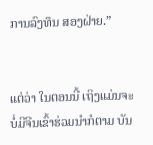ການລົງທຶນ ສອງຝ່າຍ.”


ແຕ່ວ່າ ໃນຕອນນີ້ ເຖິງແມ່ນຈະບໍ່ມີຈີນເຂົ້າຮ່ວມນຳກໍຕາມ ບັນ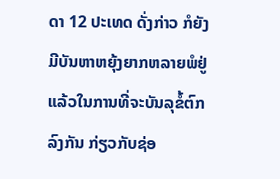ດາ 12 ປະເທດ ດັ່ງກ່າວ ກໍຍັງມີບັນຫາຫຍຸ້ງຍາກຫລາຍພໍຢູ່ແລ້ວໃນການທີ່ຈະບັນລຸຂໍ້ຕົກລົງກັນ ກ່ຽວກັບຊ່ອ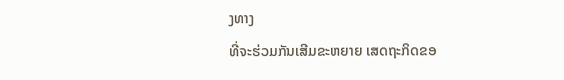ງທາງ
ທີ່ຈະຮ່ວມກັນເສີມຂະຫຍາຍ ເສດຖະກິດຂອ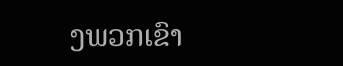ງພວກເຂົາ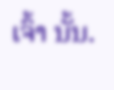ເຈົ້າ ນັ້ນ.